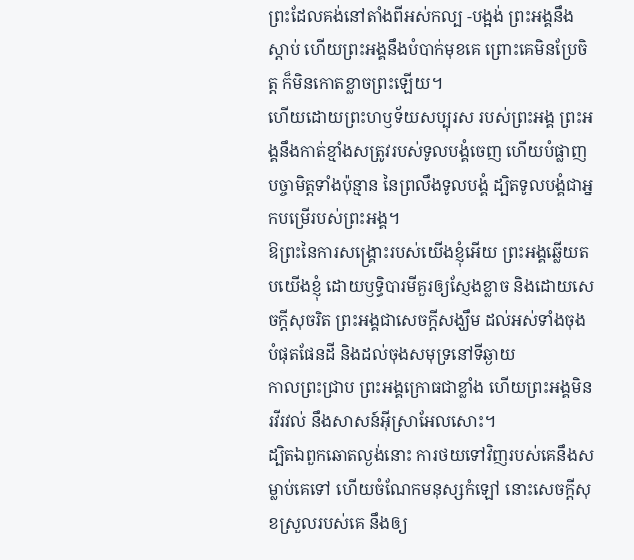ព្រះដែលគង់នៅតាំងពីអស់កល្ប -បង្អង់ ព្រះអង្គនឹងស្ដាប់ ហើយព្រះអង្គនឹងបំបាក់មុខគេ ព្រោះគេមិនប្រែចិត្ត ក៏មិនកោតខ្លាចព្រះឡើយ។
ហើយដោយព្រះហឫទ័យសប្បុរស របស់ព្រះអង្គ ព្រះអង្គនឹងកាត់ខ្មាំងសត្រូវរបស់ទូលបង្គំចេញ ហើយបំផ្លាញបច្ចាមិត្តទាំងប៉ុន្មាន នៃព្រលឹងទូលបង្គំ ដ្បិតទូលបង្គំជាអ្នកបម្រើរបស់ព្រះអង្គ។
ឱព្រះនៃការសង្គ្រោះរបស់យើងខ្ញុំអើយ ព្រះអង្គឆ្លើយតបយើងខ្ញុំ ដោយឫទ្ធិបារមីគួរឲ្យស្ញែងខ្លាច និងដោយសេចក្ដីសុចរិត ព្រះអង្គជាសេចក្ដីសង្ឃឹម ដល់អស់ទាំងចុងបំផុតផែនដី និងដល់ចុងសមុទ្រនៅទីឆ្ងាយ
កាលព្រះជ្រាប ព្រះអង្គក្រោធជាខ្លាំង ហើយព្រះអង្គមិនរវីរវល់ នឹងសាសន៍អ៊ីស្រាអែលសោះ។
ដ្បិតឯពួកឆោតល្ងង់នោះ ការថយទៅវិញរបស់គេនឹងសម្លាប់គេទៅ ហើយចំណែកមនុស្សកំឡៅ នោះសេចក្ដីសុខស្រួលរបស់គេ នឹងឲ្យ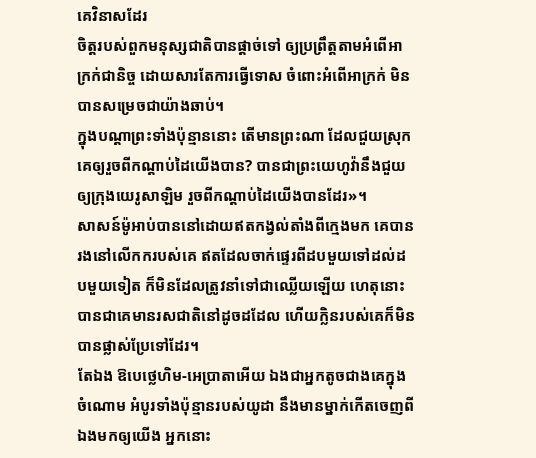គេវិនាសដែរ
ចិត្តរបស់ពួកមនុស្សជាតិបានផ្តាច់ទៅ ឲ្យប្រព្រឹត្តតាមអំពើអាក្រក់ជានិច្ច ដោយសារតែការធ្វើទោស ចំពោះអំពើអាក្រក់ មិនបានសម្រេចជាយ៉ាងឆាប់។
ក្នុងបណ្ដាព្រះទាំងប៉ុន្មាននោះ តើមានព្រះណា ដែលជួយស្រុកគេឲ្យរួចពីកណ្ដាប់ដៃយើងបាន? បានជាព្រះយេហូវ៉ានឹងជួយឲ្យក្រុងយេរូសាឡិម រួចពីកណ្ដាប់ដៃយើងបានដែរ»។
សាសន៍ម៉ូអាប់បាននៅដោយឥតកង្វល់តាំងពីក្មេងមក គេបានរងនៅលើកករបស់គេ ឥតដែលចាក់ផ្ទេរពីដបមួយទៅដល់ដបមួយទៀត ក៏មិនដែលត្រូវនាំទៅជាឈ្លើយឡើយ ហេតុនោះបានជាគេមានរសជាតិនៅដូចដដែល ហើយក្លិនរបស់គេក៏មិនបានផ្លាស់ប្រែទៅដែរ។
តែឯង ឱបេថ្លេហិម-អេប្រាតាអើយ ឯងជាអ្នកតូចជាងគេក្នុងចំណោម អំបូរទាំងប៉ុន្មានរបស់យូដា នឹងមានម្នាក់កើតចេញពីឯងមកឲ្យយើង អ្នកនោះ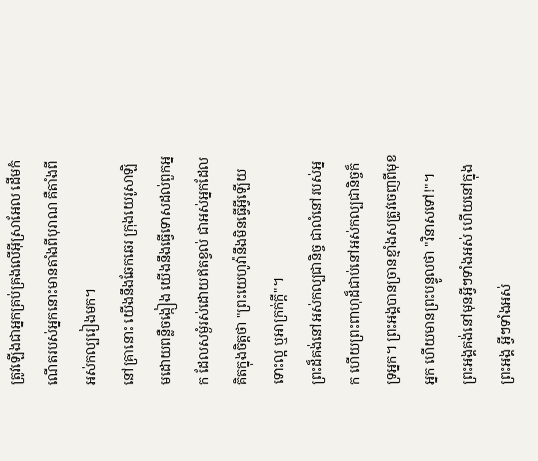ត្រូវឡើងជាអ្នកគ្រប់គ្រងលើអ៊ីស្រាអែល ដើមកំណើតរបស់អ្នកនោះមានតាំងពីបុរាណ គឺតាំងពីអស់កល្បរៀងមក។
នៅគ្រានោះ យើងនឹងឆែកឆេរ ក្រុងយេរូសាឡិមដោយពន្លឺចង្កៀង យើងនឹងធ្វើទោសដល់ពួកអ្នក ដែលសម្ងំរស់ដោយឥតខ្វល់ ជាអស់អ្នកដែលគិតក្នុងចិត្តថា "ព្រះយេហូវ៉ានឹងមិនធ្វើអ្វីឡើយ ទោះល្អ ឬអាក្រក់ក្ដី"។
ព្រះដ៏គង់នៅអស់កល្បជានិច្ច ជាលំនៅរបស់អ្នក ហើយព្រះពាហុដ៏ជាប់នៅអស់កល្បជានិច្ចក៏ទ្រអ្នក។ ព្រះអង្គបានច្រានខ្មាំងសត្រូវចេញពីមុខអ្នក ហើយមានព្រះបន្ទូលថា "វិនាសទៅ!"។
ព្រះអង្គគង់នៅមុនអ្វីៗទាំងអស់ ហើយនៅក្នុងព្រះអង្គ អ្វីៗទាំងអស់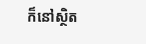ក៏នៅស្ថិត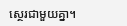ស្ថេរជាមួយគ្នា។